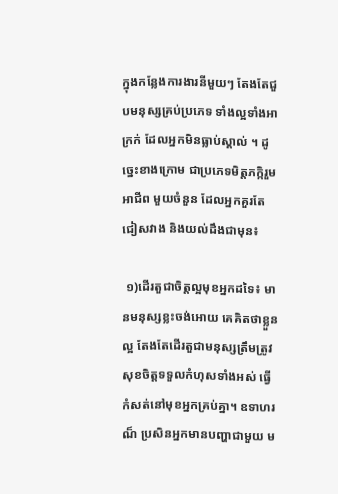ក្នុងកន្លែងការងារនីមួយៗ តែងតែជួបមនុស្សគ្រប់ប្រភេទ ទាំងល្អទាំងអាក្រក់ ដែលអ្នកមិនធ្លាប់ស្គាល់ ។ ដូច្នេះខាងក្រោម ជាប្រភេទមិត្តភក្កិរួមអាជីព មួយចំនួន ដែលអ្នកគួរតែជៀសវាង និងយល់ដឹងជាមុន៖

 ១)ដើរតួជាចិត្តល្អមុខអ្នកដទៃ៖ មានមនុស្សខ្លះចង់អោយ គេគិតថាខ្លួនល្អ តែងតែដើរតួជាមនុស្សត្រឹមត្រូវ សុខចិត្តទទួលកំហុសទាំងអស់ ធ្វើកំសត់នៅមុខអ្នកគ្រប់គ្នា។ ឧទាហរណ៏ ប្រសិនអ្នកមានបញ្ហាជាមួយ ម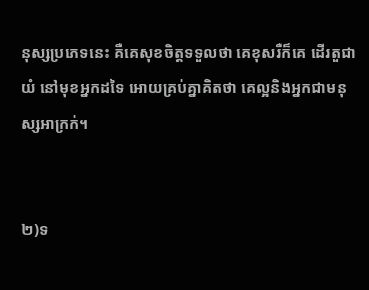នុស្សប្រភេទនេះ គឺគេសុខចិត្តទទួលថា គេខុសរឺក៏គេ ដើរតួជាយំ នៅមុខអ្នកដទៃ អោយគ្រប់គ្នាគិតថា គេល្អនិងអ្នកជាមនុស្សអាក្រក់។


២)ទ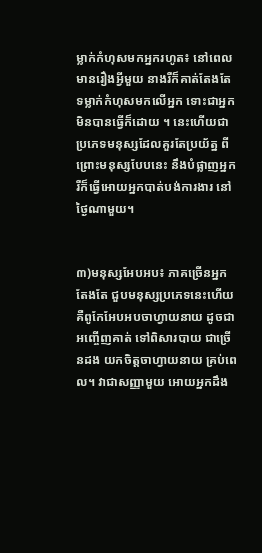ម្លាក់កំហុសមកអ្នករហូត៖ នៅពេលមានរឿងអ្វីមួយ នាងរឺក៏គាត់តែងតែ ទម្លាក់កំហុសមកលើអ្នក ទោះជាអ្នកមិនបានធ្វើក៏ដោយ ។ នេះហើយជា ប្រភេទមនុស្សដែលគួរតែប្រយ័ត្ន ពីព្រោះមនុស្សបែបនេះ នឹងបំផ្លាញអ្នក រឺក៏ធ្វើអោយអ្នកបាត់បង់ការងារ នៅថ្ងៃណាមួយ។


៣)មនុស្សអែបអប៖ ភាគច្រើនអ្នកតែងតែ ជួបមនុស្សប្រភេទនេះហើយ គឺពូកែអែបអបចាហ្វាយនាយ ដូចជាអញ្ចើញគាត់ ទៅពិសារបាយ ជាច្រើនដង យកចិត្តចាហ្វាយនាយ គ្រប់ពេល។ វាជាសញ្ញាមួយ អោយអ្នកដឹង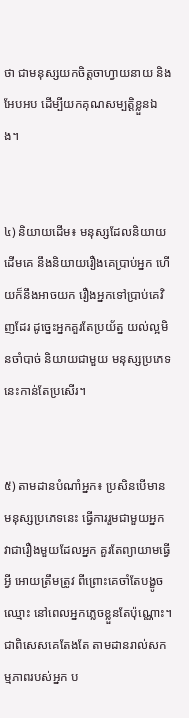ថា ជាមនុស្សយកចិត្តចាហ្វាយនាយ និងអែបអប ដើម្បីយកគុណសម្បត្តិខ្លួនឯង។


៤) និយាយដើម៖ មនុស្សដែលនិយាយដើមគេ នឹងនិយាយរឿងគេប្រាប់អ្នក ហើយក៏នឹងអាចយក រឿងអ្នកទៅប្រាប់គេវិញដែរ ដូច្នេះអ្នកគួរតែប្រយ័ត្ន យល់ល្អមិនចាំបាច់ និយាយជាមួយ មនុស្សប្រភេទនេះកាន់តែប្រសើរ។


៥) តាមដានបំណាំអ្នក៖ ប្រសិនបើមានមនុស្សប្រភេទនេះ ធ្វើការរួមជាមួយអ្នក វាជារឿងមួយដែលអ្នក គួរតែព្យាយាមធ្វើអ្វី អោយត្រឹមត្រូវ ពីព្រោះគេចាំតែបង្ខូចឈ្មោះ នៅពេលអ្នកភ្លេចខ្លួនតែប៉ុណ្ណោះ។ ជាពិសេសគេតែងតែ តាមដានរាល់សកម្មភាពរបស់អ្នក ប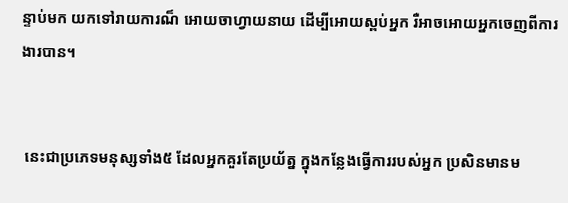ន្ទាប់មក យកទៅរាយការណ៏ អោយចាហ្វាយនាយ ដើម្បីអោយស្ពប់អ្នក រឺអាចអោយអ្នកចេញពីការងារបាន។


 នេះជាប្រភេទមនុស្សទាំង៥ ដែលអ្នកគួរតែប្រយ័ត្ន ក្នុងកន្លែងធ្វើការរបស់អ្នក ប្រសិនមានម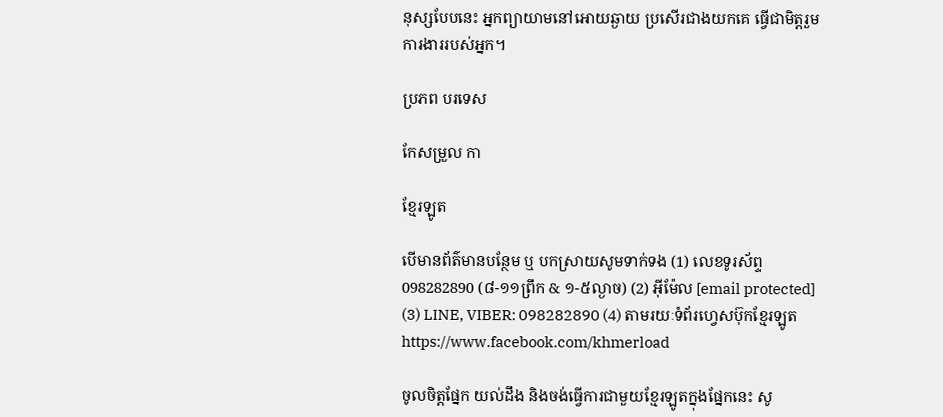នុស្សបែបនេះ អ្នកព្យាយាមនៅអោយឆ្ងាយ ប្រសើរជាងយកគេ ធ្វើជាមិត្តរួមការងាររបស់អ្នក។

ប្រភព បរទេស

កែសម្រួល កា

ខ្មែរឡូត

បើមានព័ត៌មានបន្ថែម ឬ បកស្រាយសូមទាក់ទង (1) លេខទូរស័ព្ទ 098282890 (៨-១១ព្រឹក & ១-៥ល្ងាច) (2) អ៊ីម៉ែល [email protected] (3) LINE, VIBER: 098282890 (4) តាមរយៈទំព័រហ្វេសប៊ុកខ្មែរឡូត https://www.facebook.com/khmerload

ចូលចិត្តផ្នែក យល់ដឹង និងចង់ធ្វើការជាមួយខ្មែរឡូតក្នុងផ្នែកនេះ សូ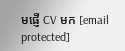មផ្ញើ CV មក [email protected]